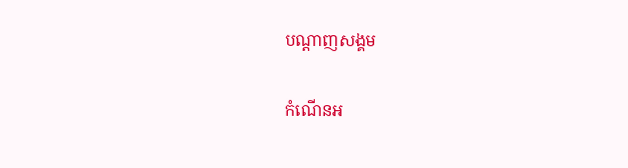បណ្តាញសង្គម

កំណើនអ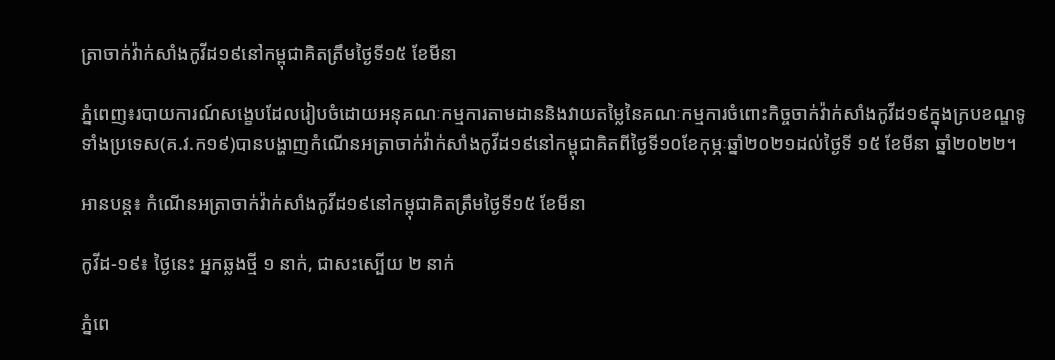ត្រាចាក់វ៉ាក់សាំងកូវីដ១៩នៅកម្ពុជាគិតត្រឹមថ្ងៃទី១៥ ខែមីនា

ភ្នំពេញ៖របាយការណ៍សង្ខេបដែលរៀបចំដោយអនុគណៈកម្មការតាមដាននិងវាយតម្លៃនៃគណៈកម្មការចំពោះកិច្ចចាក់វ៉ាក់សាំងកូវីដ១៩ក្នុងក្របខណ្ឌទូទាំងប្រទេស(គ.វ.ក១៩)បានបង្ហាញកំណើនអត្រាចាក់វ៉ាក់សាំងកូវីដ១៩នៅកម្ពុជាគិតពីថ្ងៃទី១០ខែកុម្ភៈឆ្នាំ២០២១ដល់ថ្ងៃទី ១៥ ខែមីនា ឆ្នាំ២០២២។

អានបន្ត៖ កំណើនអត្រាចាក់វ៉ាក់សាំងកូវីដ១៩នៅកម្ពុជាគិតត្រឹមថ្ងៃទី១៥ ខែមីនា

កូវីដ-១៩៖ ថ្ងៃនេះ អ្នកឆ្លងថ្មី ១ នាក់, ជាសះស្បើយ ២ នាក់

ភ្នំពេ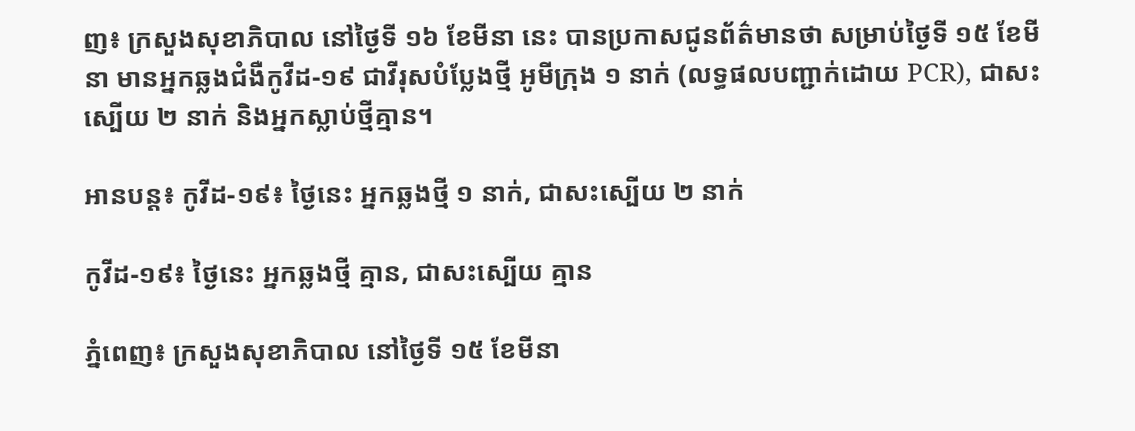ញ៖ ក្រសួងសុខាភិបាល នៅថ្ងៃទី ១៦ ខែមីនា នេះ បានប្រកាសជូនព័ត៌មានថា សម្រាប់ថ្ងៃទី ១៥ ខែមីនា មានអ្នកឆ្លងជំងឺកូវីដ-១៩ ជាវីរុសបំប្លែងថ្មី អូមីក្រុង ១ នាក់ (លទ្ធផលបញ្ជាក់ដោយ PCR), ជាសះស្បើយ ២ នាក់ និងអ្នកស្លាប់ថ្មីគ្មាន។

អានបន្ត៖ កូវីដ-១៩៖ ថ្ងៃនេះ អ្នកឆ្លងថ្មី ១ នាក់, ជាសះស្បើយ ២ នាក់

កូវីដ-១៩៖ ថ្ងៃនេះ អ្នកឆ្លងថ្មី គ្មាន, ជាសះស្បើយ គ្មាន

ភ្នំពេញ៖ ក្រសួងសុខាភិបាល នៅថ្ងៃទី ១៥ ខែមីនា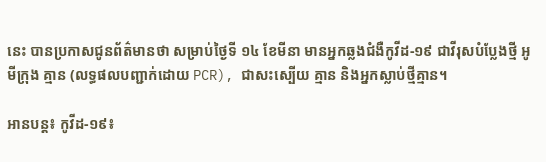នេះ បានប្រកាសជូនព័ត៌មានថា សម្រាប់ថ្ងៃទី ១៤ ខែមីនា មានអ្នកឆ្លងជំងឺកូវីដ-១៩ ជាវីរុសបំប្លែងថ្មី អូមីក្រុង គ្មាន (លទ្ធផលបញ្ជាក់ដោយ PCR), ជាសះស្បើយ គ្មាន និងអ្នកស្លាប់ថ្មីគ្មាន។

អានបន្ត៖ កូវីដ-១៩៖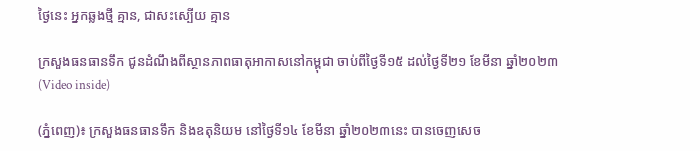ថ្ងៃនេះ អ្នកឆ្លងថ្មី គ្មាន, ជាសះស្បើយ គ្មាន

ក្រសួងធនធានទឹក ជូនដំណឹងពីស្ថានភាពធាតុអាកាសនៅកម្ពុជា ចាប់ពីថ្ងៃទី១៥ ដល់ថ្ងៃទី២១ ខែមីនា ឆ្នាំ២០២៣ (Video inside)

(ភ្នំពេញ)៖ ក្រសួងធនធានទឹក និងឧតុនិយម នៅថ្ងៃទី១៤ ខែមីនា ឆ្នាំ២០២៣នេះ បានចេញសេច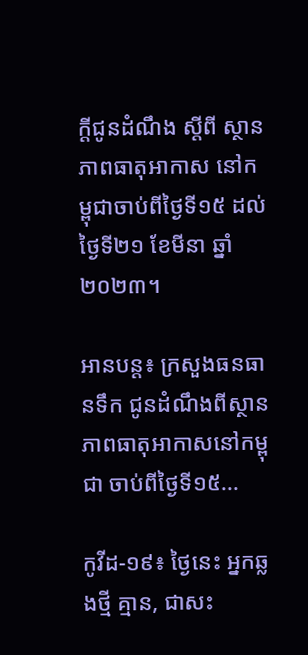ក្តីជូនដំណឹង ស្ដីពី ស្ថានភាពធាតុអាកាស នៅកម្ពុជាចាប់ពីថ្ងៃទី១៥ ដល់ថ្ងៃទី២១ ខែមីនា ឆ្នាំ២០២៣។

អានបន្ត៖ ក្រសួងធនធានទឹក ជូនដំណឹងពីស្ថានភាពធាតុអាកាសនៅកម្ពុជា ចាប់ពីថ្ងៃទី១៥...

កូវីដ-១៩៖ ថ្ងៃនេះ អ្នកឆ្លងថ្មី គ្មាន, ជាសះ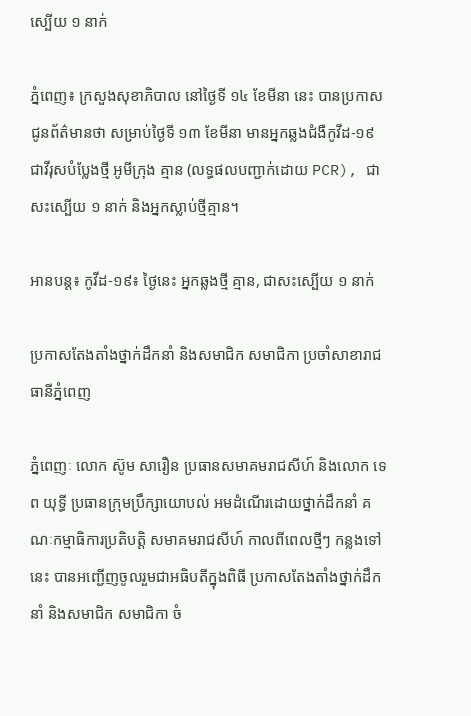ស្បើយ ១ នាក់

ភ្នំពេញ៖ ក្រសួងសុខាភិបាល នៅថ្ងៃទី ១៤ ខែមីនា នេះ បានប្រកាសជូនព័ត៌មានថា សម្រាប់ថ្ងៃទី ១៣ ខែមីនា មានអ្នកឆ្លងជំងឺកូវីដ-១៩ ជាវីរុសបំប្លែងថ្មី អូមីក្រុង គ្មាន (លទ្ធផលបញ្ជាក់ដោយ PCR), ជាសះស្បើយ ១ នាក់ និងអ្នកស្លាប់ថ្មីគ្មាន។

អានបន្ត៖ កូវីដ-១៩៖ ថ្ងៃនេះ អ្នកឆ្លងថ្មី គ្មាន, ជាសះស្បើយ ១ នាក់

ប្រកាសតែងតាំងថ្នាក់ដឹកនាំ និងសមាជិក សមាជិកា ប្រចាំសាខារាជធានីភ្នំពេញ

ភ្នំពេញៈ លោក ស៊ូម សារឿន ប្រធានសមាគមរាជសីហ៍ និងលោក ទេព យុទ្ធី ប្រធានក្រុមប្រឹក្សាយោបល់ អមដំណើរដោយថ្នាក់ដឹកនាំ គណៈកម្មាធិការប្រតិបត្តិ សមាគមរាជសីហ៍ កាលពីពេលថ្មីៗ កន្លងទៅនេះ បានអញ្ជើញចូលរួមជាអធិបតីក្នុងពិធី ប្រកាសតែងតាំងថ្នាក់ដឹកនាំ និងសមាជិក សមាជិកា ចំ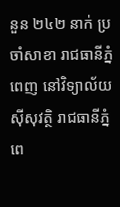នួន ២៤២ នាក់ ប្រចាំសាខា រាជធានីភ្នំពេញ នៅវិទ្យាល័យ ស៊ីសុវត្ថិ រាជធានីភ្នំពេ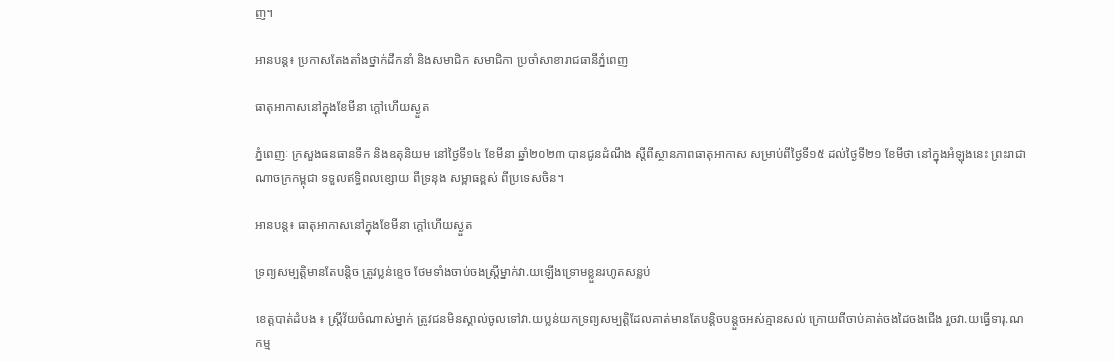ញ។

អានបន្ត៖ ប្រកាសតែងតាំងថ្នាក់ដឹកនាំ និងសមាជិក សមាជិកា ប្រចាំសាខារាជធានីភ្នំពេញ

ធាតុអាកាសនៅក្នុងខែមីនា ក្តៅហើយស្ងួត

ភ្នំពេញៈ ក្រសួងធនធានទឹក និងឧតុនិយម នៅថ្ងៃទី១៤ ខែមីនា ឆ្នាំ២០២៣ បានជូនដំណឹង ស្តីពីស្ថានភាពធាតុអាកាស សម្រាប់ពីថ្ងៃទី១៥ ដល់ថ្ងៃទី២១ ខែមីថា នៅក្នុងអំឡុងនេះ ព្រះរាជាណាចក្រកម្ពុជា ទទួលឥទ្ធិពលខ្សោយ ពីទ្រនុង សម្ពាធខ្ពស់ ពីប្រទេសចិន។

អានបន្ត៖ ធាតុអាកាសនៅក្នុងខែមីនា ក្តៅហើយស្ងួត

ទ្រព្យសម្បត្តិមានតែបន្តិច ត្រូវប្លន់ខ្ទេច ថែមទាំងចាប់ចងស្ត្រីម្នាក់វា.យឡើងទ្រោមខ្លួនរហូតសន្លប់

ខេត្តបាត់ដំបង ៖ ស្ត្រីវ័យចំណាស់ម្នាក់ ត្រូវជនមិនស្គាល់ចូលទៅវា.យប្លន់យកទ្រព្យសម្បត្តិដែលគាត់មានតែបន្តិចបន្តួចអស់គ្មានសល់ ក្រោយពីចាប់គាត់ចងដៃចងជើង រួចវា.យធ្វើទារុ.ណកម្ម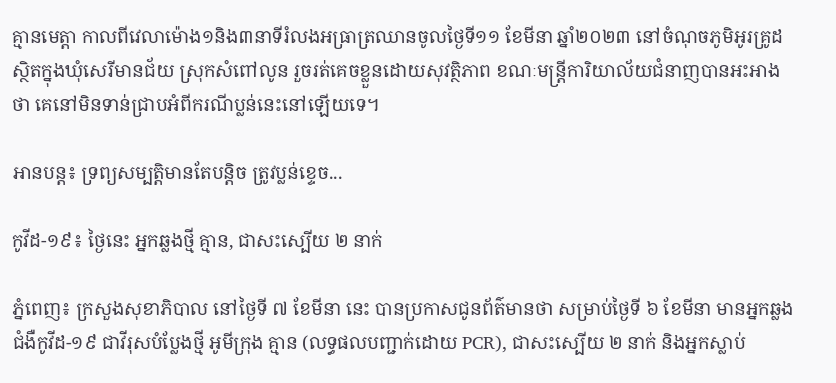គ្មានមេត្តា កាលពីវេលាម៉ោង១និង៣នាទីរំលងអធ្រាត្រឈានចូលថ្ងៃទី១១ ខែមីនា ឆ្នាំ២០២៣ នៅចំណុចភូមិអូរគ្រូដ ស្ថិតក្នុងឃុំសេរីមានជ័យ ស្រុកសំពៅលូន រួចរត់គេចខ្លួនដោយសុវត្ថិភាព ខណៈមន្ត្រីការិយាល័យជំនាញបានអះអាងថា គេនៅមិនទាន់ជ្រាបអំពីករណីប្លន់នេះនៅឡើយទេ។

អានបន្ត៖ ទ្រព្យសម្បត្តិមានតែបន្តិច ត្រូវប្លន់ខ្ទេច...

កូវីដ-១៩៖ ថ្ងៃនេះ អ្នកឆ្លងថ្មី គ្មាន, ជាសះស្បើយ ២ នាក់

ភ្នំពេញ៖ ក្រសួងសុខាភិបាល នៅថ្ងៃទី ៧ ខែមីនា នេះ បានប្រកាសជូនព័ត៌មានថា សម្រាប់ថ្ងៃទី ៦ ខែមីនា មានអ្នកឆ្លងជំងឺកូវីដ-១៩ ជាវីរុសបំប្លែងថ្មី អូមីក្រុង គ្មាន (លទ្ធផលបញ្ជាក់ដោយ PCR), ជាសះស្បើយ ២ នាក់ និងអ្នកស្លាប់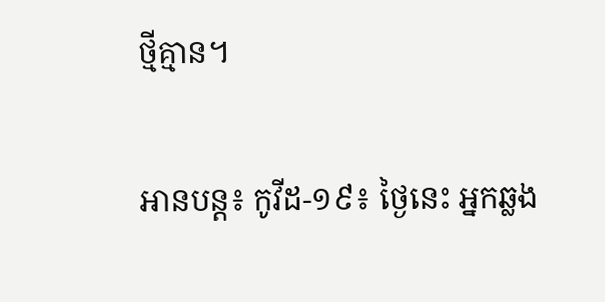ថ្មីគ្មាន។

អានបន្ត៖ កូវីដ-១៩៖ ថ្ងៃនេះ អ្នកឆ្លង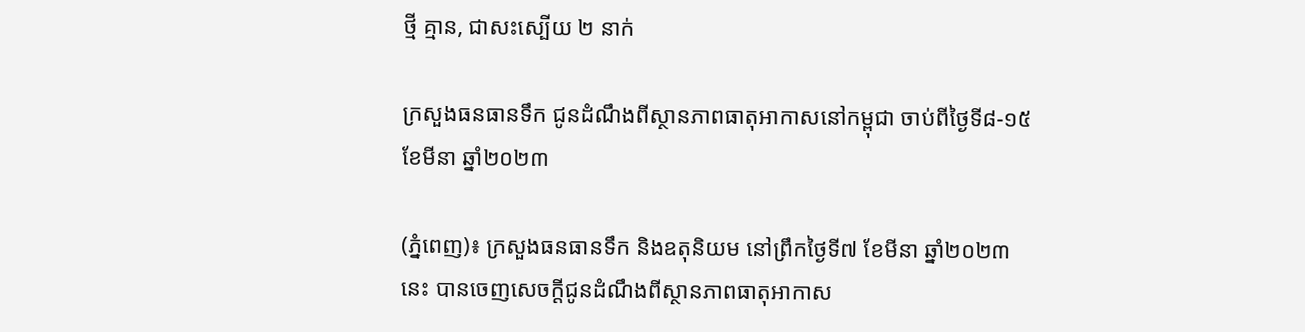ថ្មី គ្មាន, ជាសះស្បើយ ២ នាក់

ក្រសួងធនធានទឹក ជូនដំណឹងពីស្ថានភាពធាតុអាកាសនៅកម្ពុជា ចាប់ពីថ្ងៃទី៨-១៥ ខែមីនា ឆ្នាំ២០២៣

(ភ្នំពេញ)៖ ក្រសួងធនធានទឹក និងឧតុនិយម នៅព្រឹកថ្ងៃទី៧ ខែមីនា ឆ្នាំ២០២៣នេះ បានចេញសេចក្តីជូនដំណឹងពីស្ថានភាពធាតុអាកាស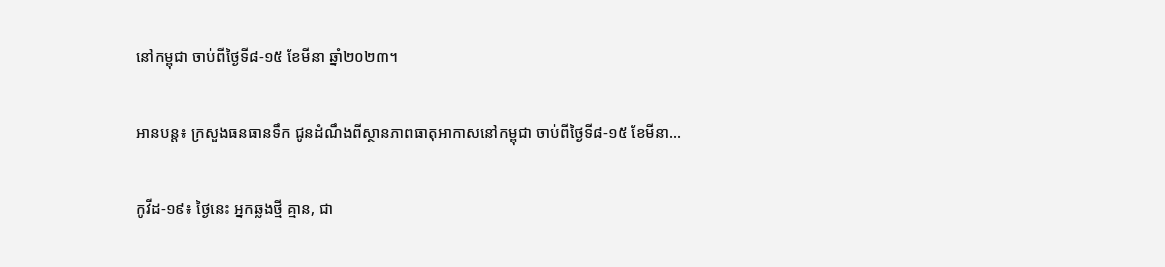នៅកម្ពុជា ចាប់ពីថ្ងៃទី៨-១៥ ខែមីនា ឆ្នាំ២០២៣។

អានបន្ត៖ ក្រសួងធនធានទឹក ជូនដំណឹងពីស្ថានភាពធាតុអាកាសនៅកម្ពុជា ចាប់ពីថ្ងៃទី៨-១៥ ខែមីនា...

កូវីដ-១៩៖ ថ្ងៃនេះ អ្នកឆ្លងថ្មី គ្មាន, ជា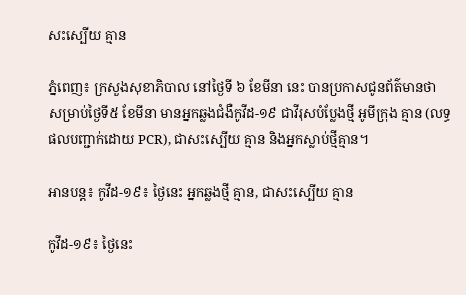សះស្បើយ គ្មាន

ភ្នំពេញ៖ ក្រសួងសុខាភិបាល នៅថ្ងៃទី ៦ ខែមីនា នេះ បានប្រកាសជូនព័ត៌មានថា សម្រាប់ថ្ងៃទី៥ ខែមីនា មានអ្នកឆ្លងជំងឺកូវីដ-១៩ ជាវីរុសបំប្លែងថ្មី អូមីក្រុង គ្មាន (លទ្ធផលបញ្ជាក់ដោយ PCR), ជាសះស្បើយ គ្មាន និងអ្នកស្លាប់ថ្មីគ្មាន។

អានបន្ត៖ កូវីដ-១៩៖ ថ្ងៃនេះ អ្នកឆ្លងថ្មី គ្មាន, ជាសះស្បើយ គ្មាន

កូវីដ-១៩៖ ថ្ងៃនេះ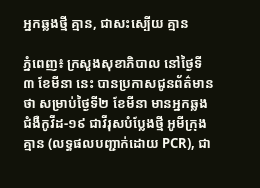អ្នកឆ្លងថ្មី គ្មាន, ជាសះស្បើយ គ្មាន

ភ្នំពេញ៖ ក្រសួងសុខាភិបាល នៅថ្ងៃទី ៣ ខែមីនា នេះ បានប្រកាសជូនព័ត៌មានថា សម្រាប់ថ្ងៃទី២ ខែមីនា មានអ្នកឆ្លងជំងឺកូវីដ-១៩ ជាវីរុសបំប្លែងថ្មី អូមីក្រុង គ្មាន (លទ្ធផលបញ្ជាក់ដោយ PCR), ជា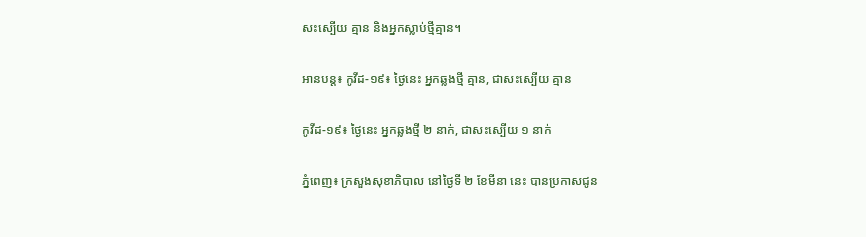សះស្បើយ គ្មាន និងអ្នកស្លាប់ថ្មីគ្មាន។

អានបន្ត៖ កូវីដ-១៩៖ ថ្ងៃនេះ អ្នកឆ្លងថ្មី គ្មាន, ជាសះស្បើយ គ្មាន

កូវីដ-១៩៖ ថ្ងៃនេះ អ្នកឆ្លងថ្មី ២ នាក់, ជាសះស្បើយ ១ នាក់

ភ្នំពេញ៖ ក្រសួងសុខាភិបាល នៅថ្ងៃទី ២ ខែមីនា នេះ បានប្រកាសជូន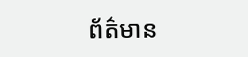ព័ត៌មាន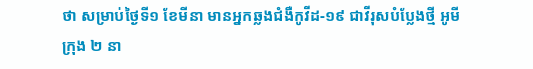ថា សម្រាប់ថ្ងៃទី១ ខែមីនា មានអ្នកឆ្លងជំងឺកូវីដ-១៩ ជាវីរុសបំប្លែងថ្មី អូមីក្រុង ២ នា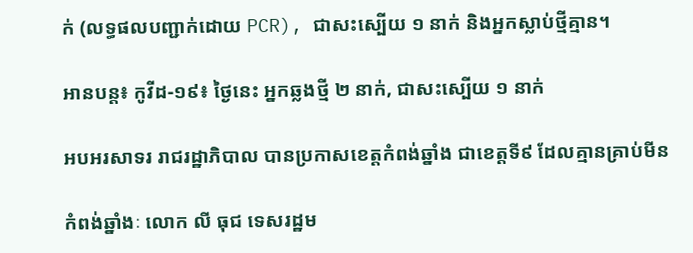ក់ (លទ្ធផលបញ្ជាក់ដោយ PCR), ជាសះស្បើយ ១ នាក់ និងអ្នកស្លាប់ថ្មីគ្មាន។

អានបន្ត៖ កូវីដ-១៩៖ ថ្ងៃនេះ អ្នកឆ្លងថ្មី ២ នាក់, ជាសះស្បើយ ១ នាក់

អបអរសាទរ រាជរដ្ឋាភិបាល បានប្រកាសខេត្តកំពង់ឆ្នាំង ជាខេត្តទី៩ ដែលគ្មានគ្រាប់មីន

កំពង់ឆ្នាំងៈ លោក លី ធុជ ទេសរដ្ឋម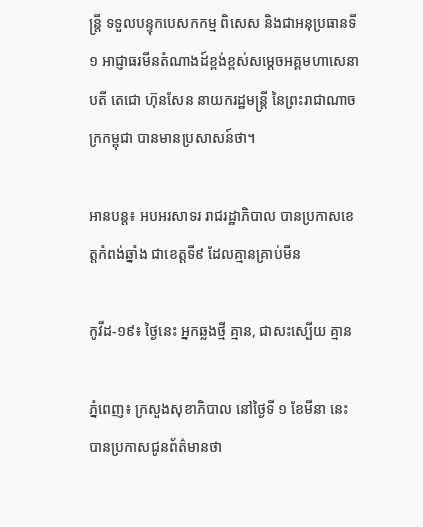ន្ត្រី ទទួលបន្ទុកបេសកកម្ម ពិសេស និងជាអនុប្រធានទី១ អាជ្ញាធរមីនតំណាងដ៍ខ្ពង់ខ្ពស់សម្ដេចអគ្គមហាសេនាបតី តេជោ ហ៊ុនសែន នាយករដ្ឋមន្ត្រី នៃព្រះរាជាណាចក្រកម្ពុជា បានមានប្រសាសន៍ថា។

អានបន្ត៖ អបអរសាទរ រាជរដ្ឋាភិបាល បានប្រកាសខេត្តកំពង់ឆ្នាំង ជាខេត្តទី៩ ដែលគ្មានគ្រាប់មីន

កូវីដ-១៩៖ ថ្ងៃនេះ អ្នកឆ្លងថ្មី គ្មាន, ជាសះស្បើយ គ្មាន

ភ្នំពេញ៖ ក្រសួងសុខាភិបាល នៅថ្ងៃទី ១ ខែមីនា នេះ បានប្រកាសជូនព័ត៌មានថា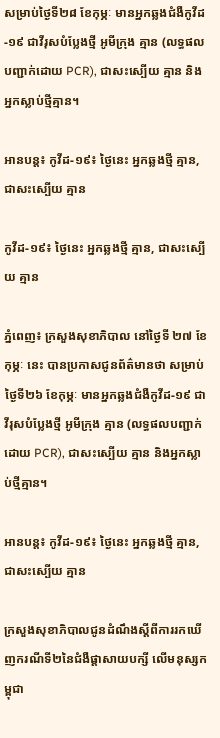សម្រាប់ថ្ងៃទី២៨ ខែកុម្ភៈ មានអ្នកឆ្លងជំងឺកូវីដ-១៩ ជាវីរុសបំប្លែងថ្មី អូមីក្រុង គ្មាន (លទ្ធផលបញ្ជាក់ដោយ PCR), ជាសះស្បើយ គ្មាន និងអ្នកស្លាប់ថ្មីគ្មាន។

អានបន្ត៖ កូវីដ-១៩៖ ថ្ងៃនេះ អ្នកឆ្លងថ្មី គ្មាន, ជាសះស្បើយ គ្មាន

កូវីដ-១៩៖ ថ្ងៃនេះ អ្នកឆ្លងថ្មី គ្មាន, ជាសះស្បើយ គ្មាន

ភ្នំពេញ៖ ក្រសួងសុខាភិបាល នៅថ្ងៃទី ២៧ ខែកុម្ភៈ នេះ បានប្រកាសជូនព័ត៌មានថា សម្រាប់ថ្ងៃទី២៦ ខែកុម្ភៈ មានអ្នកឆ្លងជំងឺកូវីដ-១៩ ជាវីរុសបំប្លែងថ្មី អូមីក្រុង គ្មាន (លទ្ធផលបញ្ជាក់ដោយ PCR), ជាសះស្បើយ គ្មាន និងអ្នកស្លាប់ថ្មីគ្មាន។

អានបន្ត៖ កូវីដ-១៩៖ ថ្ងៃនេះ អ្នកឆ្លងថ្មី គ្មាន, ជាសះស្បើយ គ្មាន

ក្រសួងសុខាភិបាលជូនដំណឹងស្តីពីការរកឃើញករណីទី២នៃជំងឺផ្តាសាយបក្សី លើមនុស្សកម្ពុជា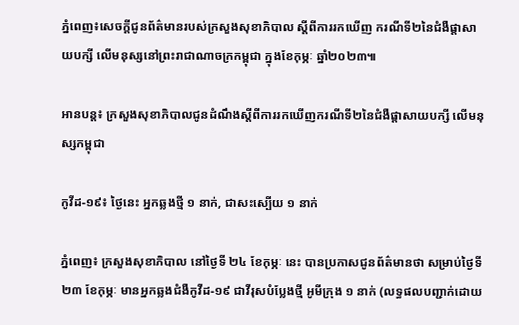ភ្នំពេញ៖សេចក្តីជូនព័ត៌មានរបស់ក្រសួងសុខាភិបាល ស្តីពីការរកឃើញ ករណីទី២នៃជំងឺផ្តាសាយបក្សី លើមនុស្សនៅព្រះរាជាណាចក្រកម្ពុជា ក្នុងខែកុម្ភៈ ឆ្នាំ២០២៣៕

អានបន្ត៖ ក្រសួងសុខាភិបាលជូនដំណឹងស្តីពីការរកឃើញករណីទី២នៃជំងឺផ្តាសាយបក្សី លើមនុស្សកម្ពុជា

កូវីដ-១៩៖ ថ្ងៃនេះ អ្នកឆ្លងថ្មី ១ នាក់, ជាសះស្បើយ ១ នាក់

ភ្នំពេញ៖ ក្រសួងសុខាភិបាល នៅថ្ងៃទី ២៤ ខែកុម្ភៈ នេះ បានប្រកាសជូនព័ត៌មានថា សម្រាប់ថ្ងៃទី២៣ ខែកុម្ភៈ មានអ្នកឆ្លងជំងឺកូវីដ-១៩ ជាវីរុសបំប្លែងថ្មី អូមីក្រុង ១ នាក់ (លទ្ធផលបញ្ជាក់ដោយ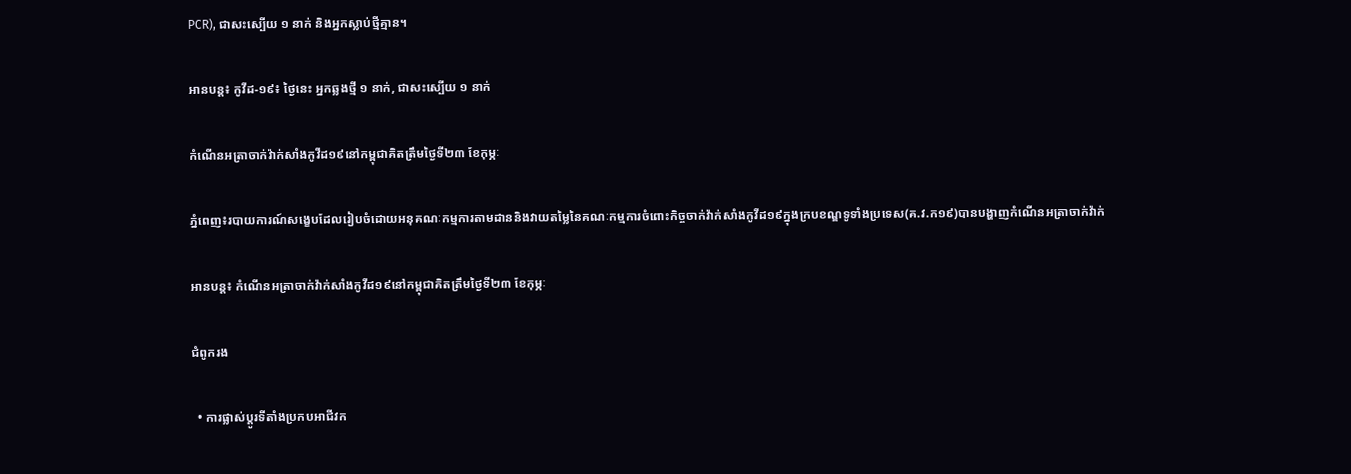PCR), ជាសះស្បើយ ១ នាក់ និងអ្នកស្លាប់ថ្មីគ្មាន។

អានបន្ត៖ កូវីដ-១៩៖ ថ្ងៃនេះ អ្នកឆ្លងថ្មី ១ នាក់, ជាសះស្បើយ ១ នាក់

កំណើនអត្រាចាក់វ៉ាក់សាំងកូវីដ១៩នៅកម្ពុជាគិតត្រឹមថ្ងៃទី២៣ ខែកុម្ភៈ

ភ្នំពេញ៖របាយការណ៍សង្ខេបដែលរៀបចំដោយអនុគណៈកម្មការតាមដាននិងវាយតម្លៃនៃគណៈកម្មការចំពោះកិច្ចចាក់វ៉ាក់សាំងកូវីដ១៩ក្នុងក្របខណ្ឌទូទាំងប្រទេស(គ.វ.ក១៩)បានបង្ហាញកំណើនអត្រាចាក់វ៉ាក់

អានបន្ត៖ កំណើនអត្រាចាក់វ៉ាក់សាំងកូវីដ១៩នៅកម្ពុជាគិតត្រឹមថ្ងៃទី២៣ ខែកុម្ភៈ

ជំពូករង

  • ការផ្លាស់ប្តូរទីតាំងប្រកបអាជីវក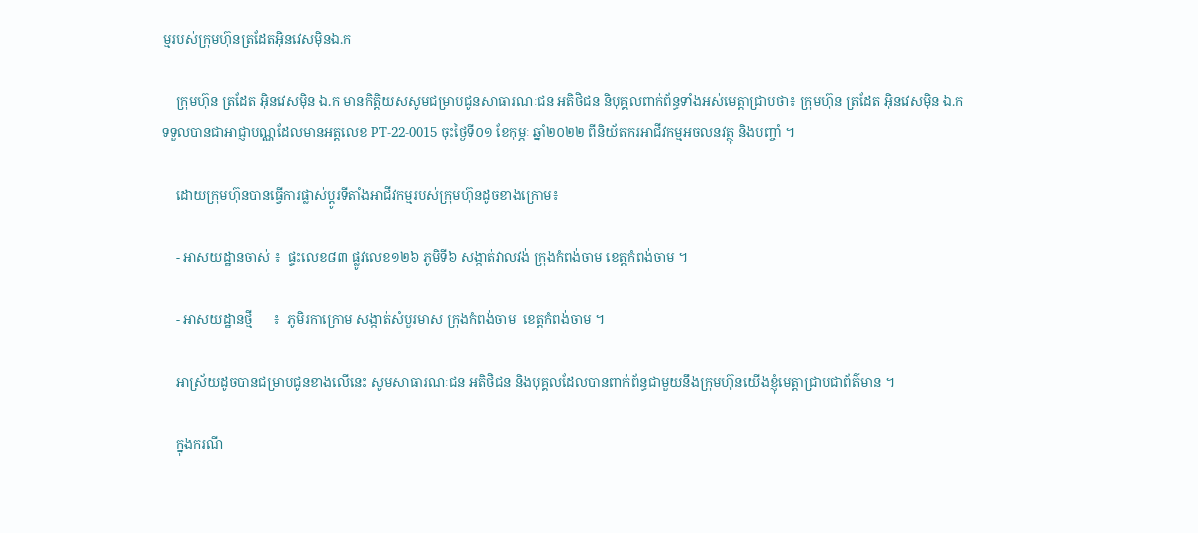ម្មរបស់ក្រុមហ៊ុនត្រដែតអុិនវេសម៉ិនឯ.ក

    ក្រុមហ៊ុន ត្រដែត អុិនវេសម៉ិន ឯ.ក មានកិត្តិយសសូមជម្រាបជូនសាធារណៈជន អតិថិជន និបុគ្គលពាក់ព័ន្ធទាំងអស់មេត្តាជ្រាបថា៖ ក្រុមហ៊ុន ត្រដែត អុិនវេសម៉ិន ឯ.ក ទទួលបានជាអាជ្ញាបណ្ណដែលមានអត្តលេខ PT-22-0015 ចុះថ្ងៃទី០១ ខែកុម្ភៈ ឆ្នាំ២០២២ ពីនិយ័តករអាជីវកម្មអចលនវត្ថុ និងបញ្ចាំ ។

    ដោយក្រុមហ៊ុនបានធ្វើការផ្លាស់ប្ដូរទីតាំងអាជីវកម្មរបស់ក្រុមហ៊ុនដូចខាងក្រោម៖

    - អាសយដ្ឋានចាស់ ៖  ផ្ទះលេខ៨៣ ផ្លូវលេខ១២៦ ភូមិទី៦ សង្កាត់វាលវង់ ក្រុងកំពង់ចាម ខេត្តកំពង់ចាម ។

    - អាសយដ្ឋានថ្មី      ៖  ភូមិរកាក្រោម សង្កាត់សំបួរមាស ក្រុងកំពង់ចាម  ខេត្តកំពង់ចាម ។

    អាស្រ័យដូចបានជម្រាបជូនខាងលើនេះ សូមសាធារណៈជន អតិថិជន និងបុគ្គលដែលបានពាក់ព័ន្ធជាមួយនឹងក្រុមហ៊ុនយើងខ្ញុំមេត្តាជ្រាបជាព័ត៌មាន ។

    ក្នុងករណី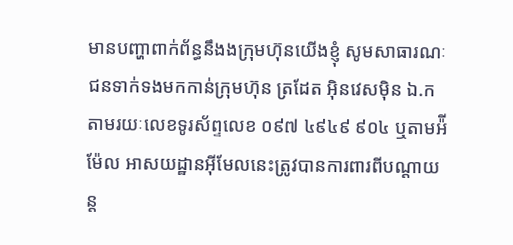មានបញ្ហាពាក់ព័ន្ធនឹងងក្រុមហ៊ុនយើងខ្ញុំ សូមសាធារណៈជនទាក់ទងមកកាន់ក្រុមហ៊ុន ត្រដែត អុិនវេសម៉ិន ឯ.ក តាមរយៈលេខទូរស័ព្ទលេខ ០៩៧ ៤៩៤៩ ៩០៤ ឬតាមអ៉ីម៉ែល អាសយដ្ឋានអ៊ីមែលនេះត្រូវបានការពារពីបណ្ដាយន្ត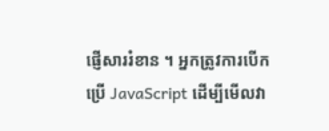ផ្ញើសាររំខាន ។ អ្នកត្រូវការបើកប្រើ JavaScript ដើម្បីមើលវា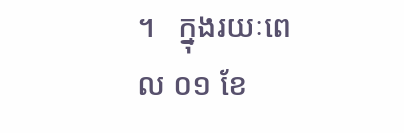។   ក្នុងរយៈពេល ០១ ខែ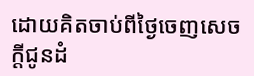ដោយគិតចាប់ពីថ្ងៃចេញសេចក្ដីជូនដំ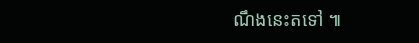ណឹងនេះតទៅ ៕